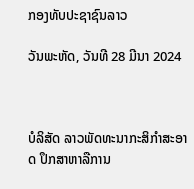ກອງທັບປະຊາຊົນລາວ

ວັນພະຫັດ, ວັນທີ 28 ມີນາ 2024



ບໍລິສັດ ລາວພັດທະນາກະສິກຳສະອາດ ປຶກສາຫາລືການ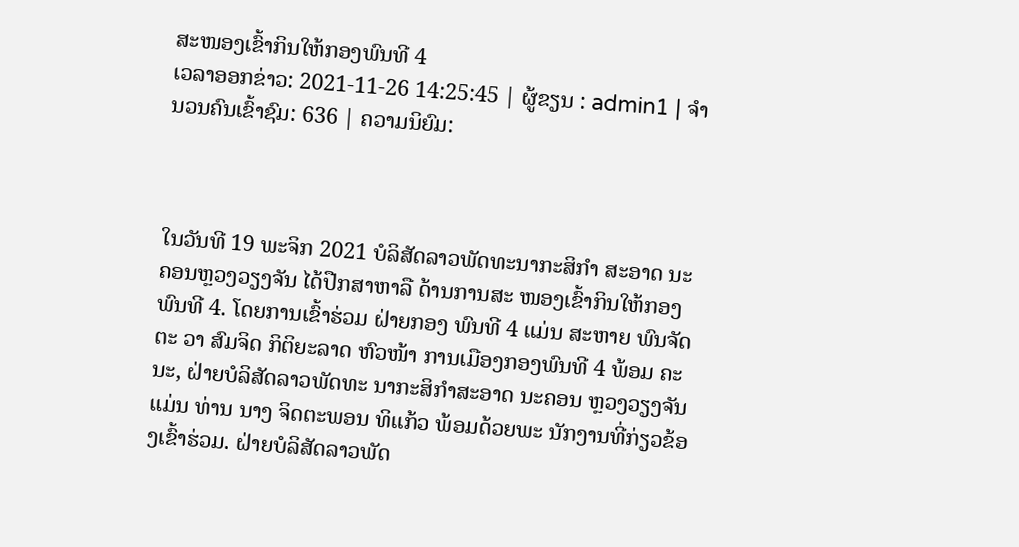ສະໜອງເຂົ້າກິນໃຫ້ກອງພົນທີ 4
ເວລາອອກຂ່າວ: 2021-11-26 14:25:45 | ຜູ້ຂຽນ : admin1 | ຈຳນວນຄົນເຂົ້າຊົມ: 636 | ຄວາມນິຍົມ:



ໃນວັນທີ 19 ພະຈິກ 2021 ບໍລິສັດລາວພັດທະນາກະສິກຳ ສະອາດ ນະຄອນຫຼວງວຽງຈັນ ໄດ້ປືກສາຫາລື ດ້ານການສະ ໜອງເຂົ້າກິນໃຫ້ກອງພົນທີ 4. ໂດຍການເຂົ້າຮ່ວມ ຝ່າຍກອງ ພົນທີ 4 ແມ່ນ ສະຫາຍ ພົນຈັດຕະ ວາ ສົມຈິດ ກິຕິຍະລາດ ຫົວໜ້າ ການເມືອງກອງພົນທີ 4 ພ້ອມ ຄະນະ, ຝ່າຍບໍລິສັດລາວພັດທະ ນາກະສິກຳສະອາດ ນະຄອນ ຫຼວງວຽງຈັນ ແມ່ນ ທ່ານ ນາງ ຈິດຕະພອນ ທິແກ້ວ ພ້ອມດ້ວຍພະ ນັກງານທີ່ກ່ຽວຂ້ອງເຂົ້າຮ່ວມ. ຝ່າຍບໍລິສັດລາວພັດ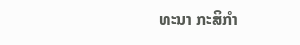ທະນາ ກະສິກຳ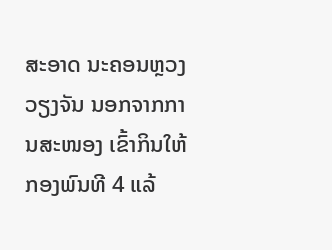ສະອາດ ນະຄອນຫຼວງ ວຽງຈັນ ນອກຈາກການສະໜອງ ເຂົ້າກິນໃຫ້ກອງພົນທີ 4 ແລ້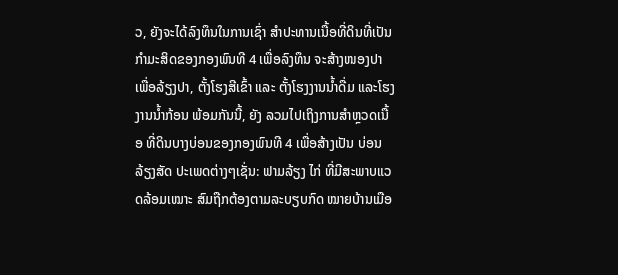ວ, ຍັງຈະໄດ້ລົງທຶນໃນການເຊົ່າ ສໍາປະທານເນື້ອທີ່ດິນທີ່ເປັນ ກຳມະສິດຂອງກອງພົນທີ 4 ເພື່ອລົງທຶນ ຈະສ້າງໜອງປາ ເພື່ອລ້ຽງປາ, ຕັ້ງໂຮງສີເຂົ້າ ແລະ ຕັ້ງໂຮງງານນໍ້າດື່ມ ແລະໂຮງ ງານນ້ຳກ້ອນ ພ້ອມກັນນີ້, ຍັງ ລວມໄປເຖິງການສຳຫຼວດເນື້ອ ທີ່ດິນບາງບ່ອນຂອງກອງພົນທີ 4 ເພື່ອສ້າງເປັນ ບ່ອນລ້ຽງສັດ ປະເພດຕ່າງໆເຊັ່ນ: ຟາມລ້ຽງ ໄກ່ ທີ່ມີສະພາບແວດລ້ອມເໝາະ ສົມຖືກຕ້ອງຕາມລະບຽບກົດ ໝາຍບ້ານເມືອ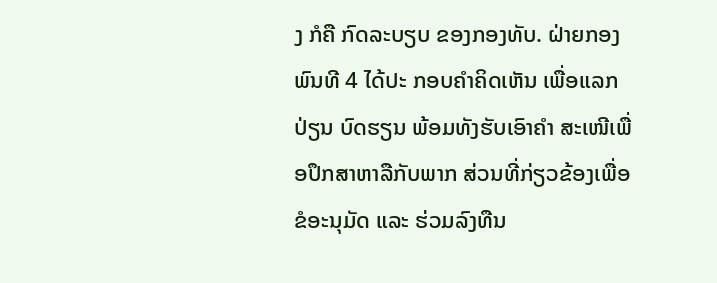ງ ກໍຄື ກົດລະບຽບ ຂອງກອງທັບ. ຝ່າຍກອງພົນທີ 4 ໄດ້ປະ ກອບຄໍາຄິດເຫັນ ເພື່ອແລກປ່ຽນ ບົດຮຽນ ພ້ອມທັງຮັບເອົາຄໍາ ສະເໜີເພື່ອປຶກສາຫາລືກັບພາກ ສ່ວນທີ່ກ່ຽວຂ້ອງເພື່ອຂໍອະນຸມັດ ແລະ ຮ່ວມລົງທືນ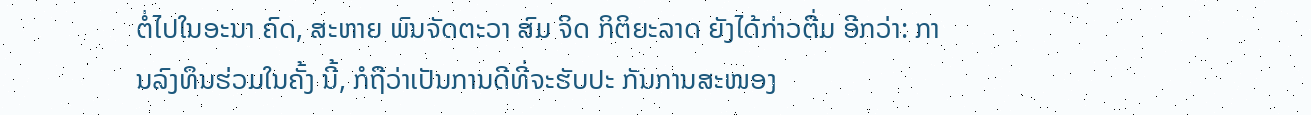ຕໍ່ໄປໃນອະນາ ຄົດ, ສະຫາຍ ພົນຈັດຕະວາ ສົມ ຈິດ ກິຕິຍະລາດ ຍັງໄດ້ກ່າວຕື່ມ ອີກວ່າ: ການລົງທຶນຮ່ວມໃນຄັ້ງ ນີ້, ກໍຖືວ່າເປັນການດີທີ່ຈະຮັບປະ ກັນການສະໜອງ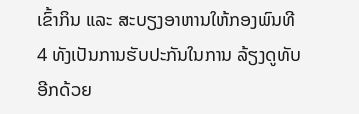ເຂົ້າກິນ ແລະ ສະບຽງອາຫານໃຫ້ກອງພົນທີ 4 ທັງເປັນການຮັບປະກັນໃນການ ລ້ຽງດູທັບອີກດ້ວຍ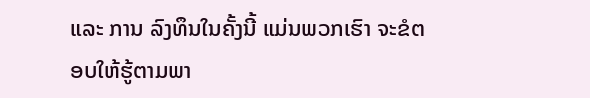ແລະ ການ ລົງທຶນໃນຄັ້ງນີ້ ແມ່ນພວກເຮົາ ຈະຂໍຕອບໃຫ້ຮູ້ຕາມພາ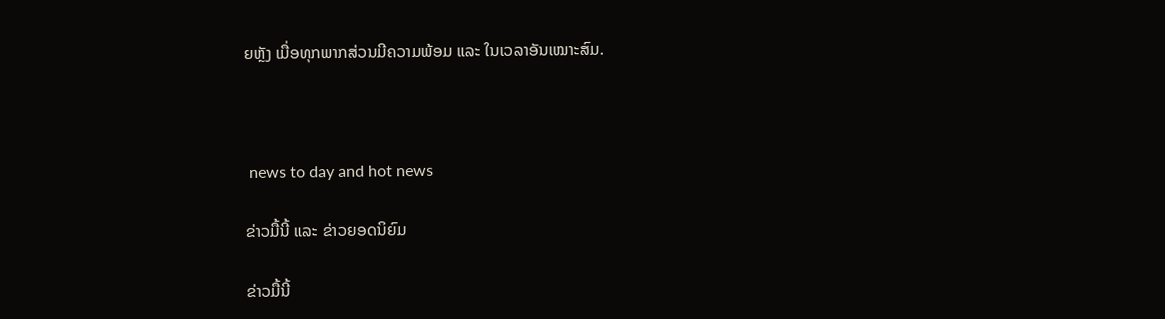ຍຫຼັງ ເມື່ອທຸກພາກສ່ວນມີຄວາມພ້ອມ ແລະ ໃນເວລາອັນເໝາະສົມ.



 news to day and hot news

ຂ່າວມື້ນີ້ ແລະ ຂ່າວຍອດນິຍົມ

ຂ່າວມື້ນີ້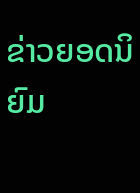ຂ່າວຍອດນິຍົມ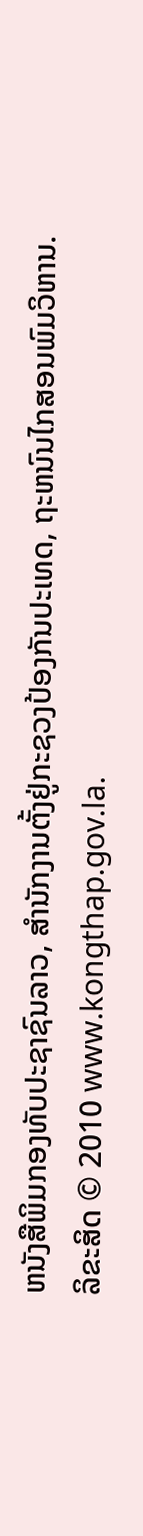ຫນັງສືພິມກອງທັບປະຊາຊົນລາວ, ສຳນັກງານຕັ້ງຢູ່ກະຊວງປ້ອງກັນປະເທດ, ຖະຫນົນໄກສອນພົມວິຫານ.
ລິຂະສິດ © 2010 www.kongthap.gov.la.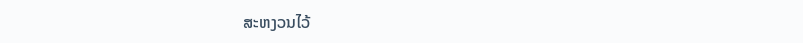ສະຫງວນໄວ້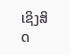ເຊິງສິດ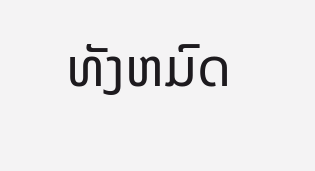ທັງຫມົດ